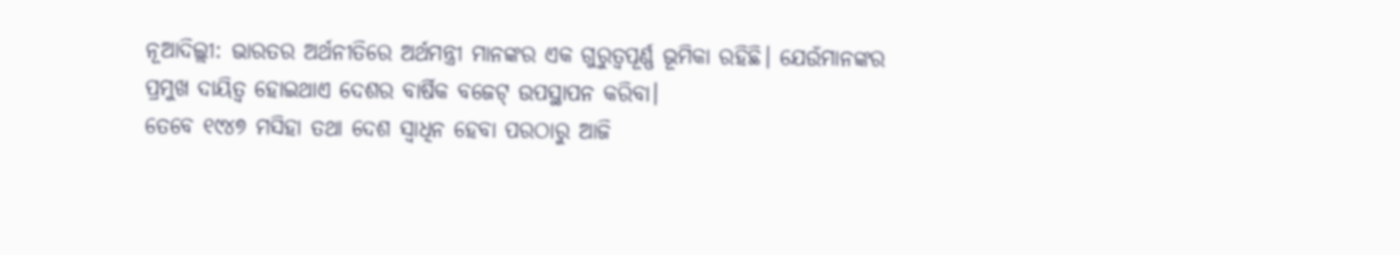ନୂଆଦିଲ୍ଲୀ: ଭାରତର ଅର୍ଥନୀତିରେ ଅର୍ଥମନ୍ତ୍ରୀ ମାନଙ୍କର ଏକ ଗୁରୁତ୍ୱପୂର୍ଣ୍ଣ ଭୂମିକା ରହିଛି। ଯେଉଁମାନଙ୍କର ପ୍ରମୁଖ ଦାୟିତ୍ବ ହୋଇଥାଏ ଦେଶର ବାର୍ଷିକ ବଜେଟ୍ ଉପସ୍ଥାପନ କରିବା।
ତେବେ ୧୯୪୭ ମସିହା ତଥା ଦେଶ ସ୍ବାଧିନ ହେବା ପରଠାରୁ ଆଜି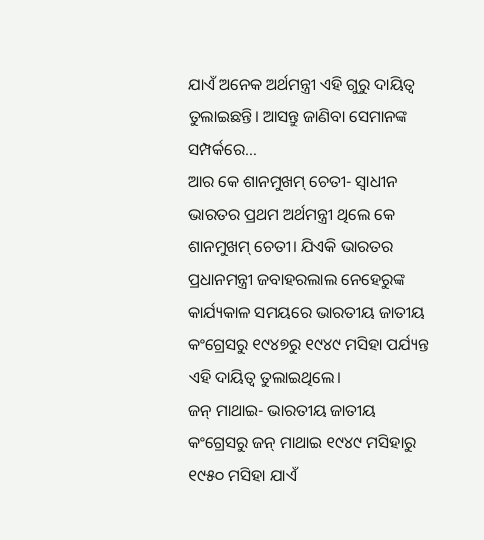ଯାଏଁ ଅନେକ ଅର୍ଥମନ୍ତ୍ରୀ ଏହି ଗୁରୁ ଦାୟିତ୍ବ ତୁଲାଇଛନ୍ତି। ଆସନ୍ତୁ ଜାଣିବା ସେମାନଙ୍କ ସମ୍ପର୍କରେ…
ଆର କେ ଶାନମୁଖମ୍ ଚେତୀ- ସ୍ୱାଧୀନ ଭାରତର ପ୍ରଥମ ଅର୍ଥମନ୍ତ୍ରୀ ଥିଲେ କେ ଶାନମୁଖମ୍ ଚେତୀ। ଯିଏକି ଭାରତର ପ୍ରଧାନମନ୍ତ୍ରୀ ଜବାହରଲାଲ ନେହେରୁଙ୍କ କାର୍ଯ୍ୟକାଳ ସମୟରେ ଭାରତୀୟ ଜାତୀୟ କଂଗ୍ରେସରୁ ୧୯୪୭ରୁ ୧୯୪୯ ମସିହା ପର୍ଯ୍ୟନ୍ତ ଏହି ଦାୟିତ୍ବ ତୁଲାଇଥିଲେ।
ଜନ୍ ମାଥାଇ- ଭାରତୀୟ ଜାତୀୟ କଂଗ୍ରେସରୁ ଜନ୍ ମାଥାଇ ୧୯୪୯ ମସିହାରୁ ୧୯୫୦ ମସିହା ଯାଏଁ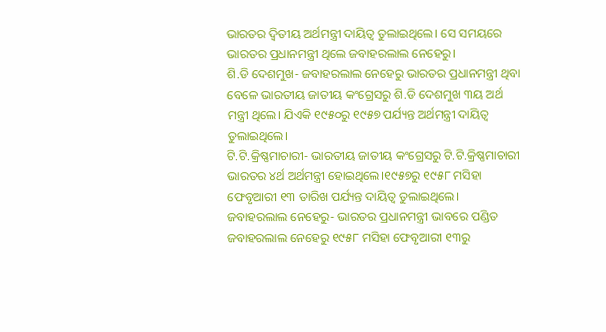ଭାରତର ଦ୍ୱିତୀୟ ଅର୍ଥମନ୍ତ୍ରୀ ଦାୟିତ୍ବ ତୁଲାଇଥିଲେ। ସେ ସମୟରେ ଭାରତର ପ୍ରଧାନମନ୍ତ୍ରୀ ଥିଲେ ଜବାହରଲାଲ ନେହେରୁ।
ଶି.ଡି ଦେଶମୁଖ- ଜବାହରଲାଲ ନେହେରୁ ଭାରତର ପ୍ରଧାନମନ୍ତ୍ରୀ ଥିବା ବେଳେ ଭାରତୀୟ ଜାତୀୟ କଂଗ୍ରେସରୁ ଶି.ଡି ଦେଶମୁଖ ୩ୟ ଅର୍ଥ ମନ୍ତ୍ରୀ ଥିଲେ। ଯିଏକି ୧୯୫୦ରୁ ୧୯୫୭ ପର୍ଯ୍ୟନ୍ତ ଅର୍ଥମନ୍ତ୍ରୀ ଦାୟିତ୍ବ ତୁଲାଇଥିଲେ।
ଟି.ଟି.କ୍ରିଷ୍ଣମାଚାରୀ- ଭାରତୀୟ ଜାତୀୟ କଂଗ୍ରେସରୁ ଟି.ଟି.କ୍ରିଷ୍ଣମାଚାରୀ ଭାରତର ୪ର୍ଥ ଅର୍ଥମନ୍ତ୍ରୀ ହୋଇଥିଲେ।୧୯୫୭ରୁ ୧୯୫୮ ମସିହା ଫେବୃଆରୀ ୧୩ ତାରିଖ ପର୍ଯ୍ୟନ୍ତ ଦାୟିତ୍ବ ତୁଲାଇଥିଲେ।
ଜବାହରଲାଲ ନେହେରୁ- ଭାରତର ପ୍ରଧାନମନ୍ତ୍ରୀ ଭାବରେ ପଣ୍ଡିତ ଜବାହରଲାଲ ନେହେରୁ ୧୯୫୮ ମସିହା ଫେବୃଆରୀ ୧୩ରୁ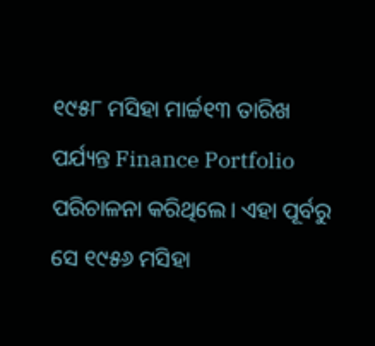୧୯୫୮ ମସିହା ମାର୍ଚ୍ଚ୧୩ ତାରିଖ ପର୍ଯ୍ୟନ୍ତ Finance Portfolio ପରିଚାଳନା କରିଥିଲେ। ଏହା ପୂର୍ବରୁ ସେ ୧୯୫୬ ମସିହା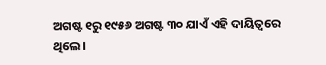ଅଗଷ୍ଟ ୧ରୁ ୧୯୫୬ ଅଗଷ୍ଟ ୩୦ ଯାଏଁ ଏହି ଦାୟିତ୍ବରେ ଥିଲେ।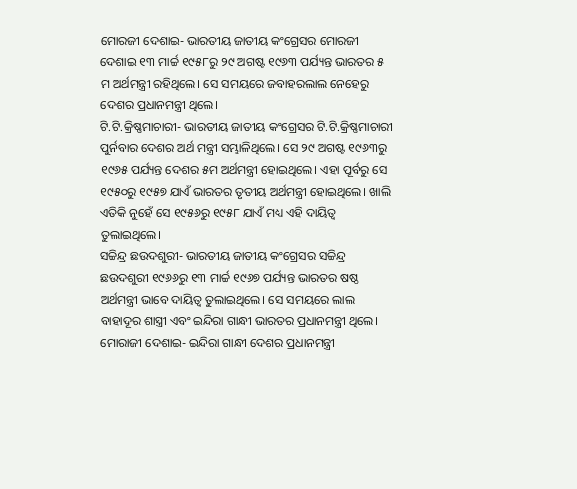ମୋରଜୀ ଦେଶାଇ- ଭାରତୀୟ ଜାତୀୟ କଂଗ୍ରେସର ମୋରଜୀ ଦେଶାଇ ୧୩ ମାର୍ଚ୍ଚ ୧୯୫୮ରୁ ୨୯ ଅଗଷ୍ଟ ୧୯୬୩ ପର୍ଯ୍ୟନ୍ତ ଭାରତର ୫ ମ ଅର୍ଥମନ୍ତ୍ରୀ ରହିଥିଲେ। ସେ ସମୟରେ ଜବାହରଲାଲ ନେହେରୁ ଦେଶର ପ୍ରଧାନମନ୍ତ୍ରୀ ଥିଲେ।
ଟି.ଟି.କ୍ରିଷ୍ଣମାଚାରୀ- ଭାରତୀୟ ଜାତୀୟ କଂଗ୍ରେସର ଟି.ଟି.କ୍ରିଷ୍ଣମାଚାରୀ ପୁର୍ନବାର ଦେଶର ଅର୍ଥ ମନ୍ତ୍ରୀ ସମ୍ଭାଳିଥିଲେ। ସେ ୨୯ ଅଗଷ୍ଟ ୧୯୬୩ରୁ ୧୯୬୫ ପର୍ଯ୍ୟନ୍ତ ଦେଶର ୫ମ ଅର୍ଥମନ୍ତ୍ରୀ ହୋଇଥିଲେ। ଏହା ପୂର୍ବରୁ ସେ ୧୯୫୦ରୁ ୧୯୫୭ ଯାଏଁ ଭାରତର ତୃତୀୟ ଅର୍ଥମନ୍ତ୍ରୀ ହୋଇଥିଲେ। ଖାଲି ଏତିକି ନୁହେଁ ସେ ୧୯୫୬ରୁ ୧୯୫୮ ଯାଏଁ ମଧ୍ୟ ଏହି ଦାୟିତ୍ବ ତୁଲାଇଥିଲେ।
ସଚ୍ଚିନ୍ଦ୍ର ଛଉଦଶୁରୀ- ଭାରତୀୟ ଜାତୀୟ କଂଗ୍ରେସର ସଚ୍ଚିନ୍ଦ୍ର ଛଉଦଶୁରୀ ୧୯୬୬ରୁ ୧୩ ମାର୍ଚ୍ଚ ୧୯୬୭ ପର୍ଯ୍ୟନ୍ତ ଭାରତର ଷଷ୍ଠ ଅର୍ଥମନ୍ତ୍ରୀ ଭାବେ ଦାୟିତ୍ବ ତୁଲାଇଥିଲେ। ସେ ସମୟରେ ଲାଲ ବାହାଦୂର ଶାସ୍ତ୍ରୀ ଏବଂ ଇନ୍ଦିରା ଗାନ୍ଧୀ ଭାରତର ପ୍ରଧାନମନ୍ତ୍ରୀ ଥିଲେ।
ମୋରାଜୀ ଦେଶାଇ- ଇନ୍ଦିରା ଗାନ୍ଧୀ ଦେଶର ପ୍ରଧାନମନ୍ତ୍ରୀ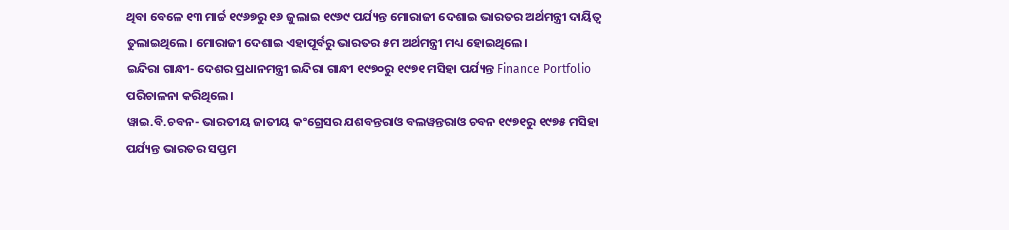ଥିବା ବେଳେ ୧୩ ମାର୍ଚ୍ଚ ୧୯୬୭ରୁ ୧୬ ଜୁଲାଇ ୧୯୬୯ ପର୍ଯ୍ୟନ୍ତ ମୋରାଜୀ ଦେଶାଇ ଭାରତର ଅର୍ଥମନ୍ତ୍ରୀ ଦାୟିତ୍ବ ତୁଲାଇଥିଲେ। ମୋରାଜୀ ଦେଶାଇ ଏହାପୂର୍ବରୁ ଭାରତର ୫ମ ଅର୍ଥମନ୍ତ୍ରୀ ମଧ୍ୟ ହୋଇଥିଲେ।
ଇନ୍ଦିରା ଗାନ୍ଧୀ- ଦେଶର ପ୍ରଧାନମନ୍ତ୍ରୀ ଇନ୍ଦିରା ଗାନ୍ଧୀ ୧୯୭୦ରୁ ୧୯୭୧ ମସିହା ପର୍ଯ୍ୟନ୍ତ Finance Portfolio ପରିଚାଳନା କରିଥିଲେ।
ୱାଇ.ବି.ଚବନ- ଭାରତୀୟ ଜାତୀୟ କଂଗ୍ରେସର ଯଶବନ୍ତରାଓ ବଲୱନ୍ତରାଓ ଚବନ ୧୯୭୧ରୁ ୧୯୭୫ ମସିହା ପର୍ଯ୍ୟନ୍ତ ଭାରତର ସପ୍ତମ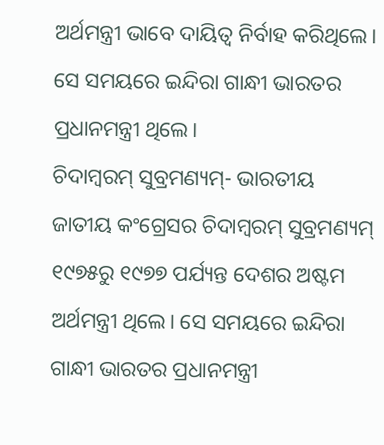ଅର୍ଥମନ୍ତ୍ରୀ ଭାବେ ଦାୟିତ୍ବ ନିର୍ବାହ କରିଥିଲେ। ସେ ସମୟରେ ଇନ୍ଦିରା ଗାନ୍ଧୀ ଭାରତର ପ୍ରଧାନମନ୍ତ୍ରୀ ଥିଲେ।
ଚିଦାମ୍ବରମ୍ ସୁବ୍ରମଣ୍ୟମ୍- ଭାରତୀୟ ଜାତୀୟ କଂଗ୍ରେସର ଚିଦାମ୍ବରମ୍ ସୁବ୍ରମଣ୍ୟମ୍ ୧୯୭୫ରୁ ୧୯୭୭ ପର୍ଯ୍ୟନ୍ତ ଦେଶର ଅଷ୍ଟମ ଅର୍ଥମନ୍ତ୍ରୀ ଥିଲେ। ସେ ସମୟରେ ଇନ୍ଦିରା ଗାନ୍ଧୀ ଭାରତର ପ୍ରଧାନମନ୍ତ୍ରୀ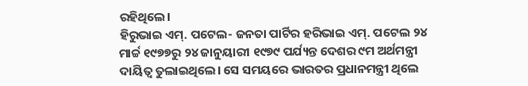ରହିଥିଲେ।
ହିରୁଭାଇ ଏମ୍. ପଟେଲ- ଜନତା ପାର୍ଟିର ହରିଭାଇ ଏମ୍. ପଟେଲ ୨୪ ମାର୍ଚ୍ଚ ୧୯୭୭ରୁ ୨୪ ଜାନୁୟାରୀ ୧୯୭୯ ପର୍ଯ୍ୟନ୍ତ ଦେଶର ୯ମ ଅର୍ଥମନ୍ତ୍ରୀ ଦାୟିତ୍ବ ତୁଲାଇଥିଲେ। ସେ ସମୟରେ ଭାରତର ପ୍ରଧାନମନ୍ତ୍ରୀ ଥିଲେ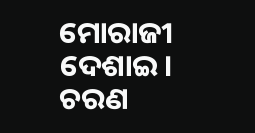ମୋରାଜୀ ଦେଶାଇ।
ଚରଣ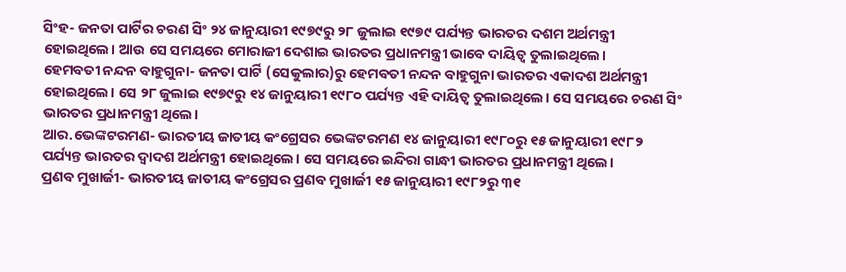ସିଂହ- ଜନତା ପାର୍ଟିର ଚରଣ ସିଂ ୨୪ ଜାନୁୟାରୀ ୧୯୭୯ରୁ ୨୮ ଜୁଲାଇ ୧୯୭୯ ପର୍ଯ୍ୟନ୍ତ ଭାରତର ଦଶମ ଅର୍ଥମନ୍ତ୍ରୀ ହୋଇଥିଲେ। ଆଉ ସେ ସମୟରେ ମୋରାଜୀ ଦେଶାଇ ଭାରତର ପ୍ରଧାନମନ୍ତ୍ରୀ ଭାବେ ଦାୟିତ୍ବ ତୁଲାଇଥିଲେ।
ହେମବତୀ ନନ୍ଦନ ବାହୁଗୁନା- ଜନତା ପାର୍ଟି (ସେକୁଲାର)ରୁ ହେମବତୀ ନନ୍ଦନ ବାହୁଗୁନା ଭାରତର ଏକାଦଶ ଅର୍ଥମନ୍ତ୍ରୀ ହୋଇଥିଲେ। ସେ ୨୮ ଜୁଲାଇ ୧୯୭୯ରୁ ୧୪ ଜାନୁୟାରୀ ୧୯୮୦ ପର୍ଯ୍ୟନ୍ତ ଏହି ଦାୟିତ୍ବ ତୁଲାଇଥିଲେ। ସେ ସମୟରେ ଚରଣ ସିଂ ଭାରତର ପ୍ରଧାନମନ୍ତ୍ରୀ ଥିଲେ।
ଆର.ଭେଙ୍କଟରମଣ- ଭାରତୀୟ ଜାତୀୟ କଂଗ୍ରେସର ଭେଙ୍କଟରମଣ ୧୪ ଜାନୁୟାରୀ ୧୯୮୦ରୁ ୧୫ ଜାନୁୟାରୀ ୧୯୮୨ ପର୍ଯ୍ୟନ୍ତ ଭାରତର ଦ୍ୱାଦଶ ଅର୍ଥମନ୍ତ୍ରୀ ହୋଇଥିଲେ। ସେ ସମୟରେ ଇନ୍ଦିରା ଗାନ୍ଧୀ ଭାରତର ପ୍ରଧାନମନ୍ତ୍ରୀ ଥିଲେ।
ପ୍ରଣବ ମୁଖାର୍ଜୀ- ଭାରତୀୟ ଜାତୀୟ କଂଗ୍ରେସର ପ୍ରଣବ ମୁଖାର୍ଜୀ ୧୫ ଜାନୁୟାରୀ ୧୯୮୨ରୁ ୩୧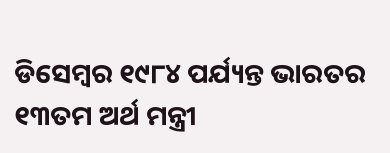ଡିସେମ୍ବର ୧୯୮୪ ପର୍ଯ୍ୟନ୍ତ ଭାରତର ୧୩ତମ ଅର୍ଥ ମନ୍ତ୍ରୀ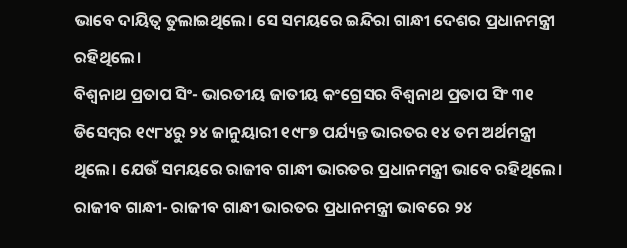ଭାବେ ଦାୟିତ୍ବ ତୁଲାଇଥିଲେ। ସେ ସମୟରେ ଇନ୍ଦିରା ଗାନ୍ଧୀ ଦେଶର ପ୍ରଧାନମନ୍ତ୍ରୀ ରହିଥିଲେ।
ବିଶ୍ୱନାଥ ପ୍ରତାପ ସିଂ- ଭାରତୀୟ ଜାତୀୟ କଂଗ୍ରେସର ବିଶ୍ୱନାଥ ପ୍ରତାପ ସିଂ ୩୧ ଡିସେମ୍ବର ୧୯୮୪ରୁ ୨୪ ଜାନୁୟାରୀ ୧୯୮୭ ପର୍ଯ୍ୟନ୍ତ ଭାରତର ୧୪ ତମ ଅର୍ଥମନ୍ତ୍ରୀ ଥିଲେ। ଯେଉଁ ସମୟରେ ରାଜୀବ ଗାନ୍ଧୀ ଭାରତର ପ୍ରଧାନମନ୍ତ୍ରୀ ଭାବେ ରହିଥିଲେ।
ରାଜୀବ ଗାନ୍ଧୀ- ରାଜୀବ ଗାନ୍ଧୀ ଭାରତର ପ୍ରଧାନମନ୍ତ୍ରୀ ଭାବରେ ୨୪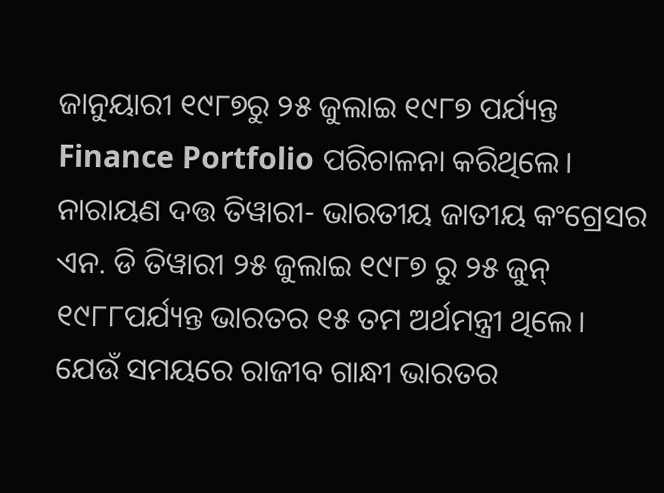ଜାନୁୟାରୀ ୧୯୮୭ରୁ ୨୫ ଜୁଲାଇ ୧୯୮୭ ପର୍ଯ୍ୟନ୍ତ Finance Portfolio ପରିଚାଳନା କରିଥିଲେ।
ନାରାୟଣ ଦତ୍ତ ତିୱାରୀ- ଭାରତୀୟ ଜାତୀୟ କଂଗ୍ରେସର ଏନ. ଡି ତିୱାରୀ ୨୫ ଜୁଲାଇ ୧୯୮୭ ରୁ ୨୫ ଜୁନ୍ ୧୯୮୮ପର୍ଯ୍ୟନ୍ତ ଭାରତର ୧୫ ତମ ଅର୍ଥମନ୍ତ୍ରୀ ଥିଲେ। ଯେଉଁ ସମୟରେ ରାଜୀବ ଗାନ୍ଧୀ ଭାରତର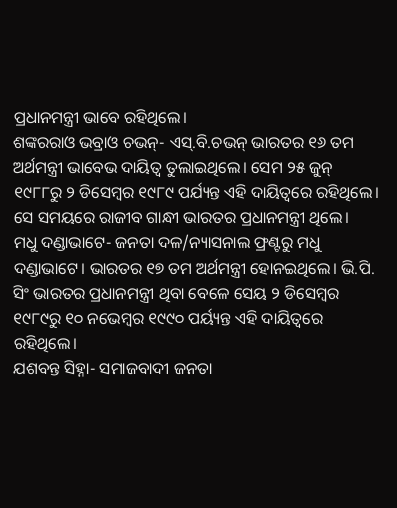ପ୍ରଧାନମନ୍ତ୍ରୀ ଭାବେ ରହିଥିଲେ।
ଶଙ୍କରରାଓ ଭବ୍ରାଓ ଚଭନ୍- ଏସ୍.ବି.ଚଭନ୍ ଭାରତର ୧୬ ତମ ଅର୍ଥମନ୍ତ୍ରୀ ଭାବେଭ ଦାୟିତ୍ବ ତୁଲାଇଥିଲେ। ସେମ ୨୫ ଜୁନ୍ ୧୯୮୮ରୁ ୨ ଡିସେମ୍ବର ୧୯୮୯ ପର୍ଯ୍ୟନ୍ତ ଏହି ଦାୟିତ୍ବରେ ରହିଥିଲେ। ସେ ସମୟରେ ରାଜୀବ ଗାନ୍ଧୀ ଭାରତର ପ୍ରଧାନମନ୍ତ୍ରୀ ଥିଲେ।
ମଧୁ ଦଣ୍ଡାଭାଟେ- ଜନତା ଦଳ/ନ୍ୟାସନାଲ ଫ୍ରଣ୍ଟରୁ ମଧୁ ଦଣ୍ଡାଭାଟେ। ଭାରତର ୧୭ ତମ ଅର୍ଥମନ୍ତ୍ରୀ ହୋନଇଥିଲେ। ଭି.ପି. ସିଂ ଭାରତର ପ୍ରଧାନମନ୍ତ୍ରୀ ଥିବା ବେଳେ ସେୟ ୨ ଡିସେମ୍ବର ୧୯୮୯ରୁ ୧୦ ନଭେମ୍ବର ୧୯୯୦ ପର୍ୟ୍ୟନ୍ତ ଏହି ଦାୟିତ୍ବରେ ରହିଥିଲେ।
ଯଶବନ୍ତ ସିହ୍ନା- ସମାଜବାଦୀ ଜନତା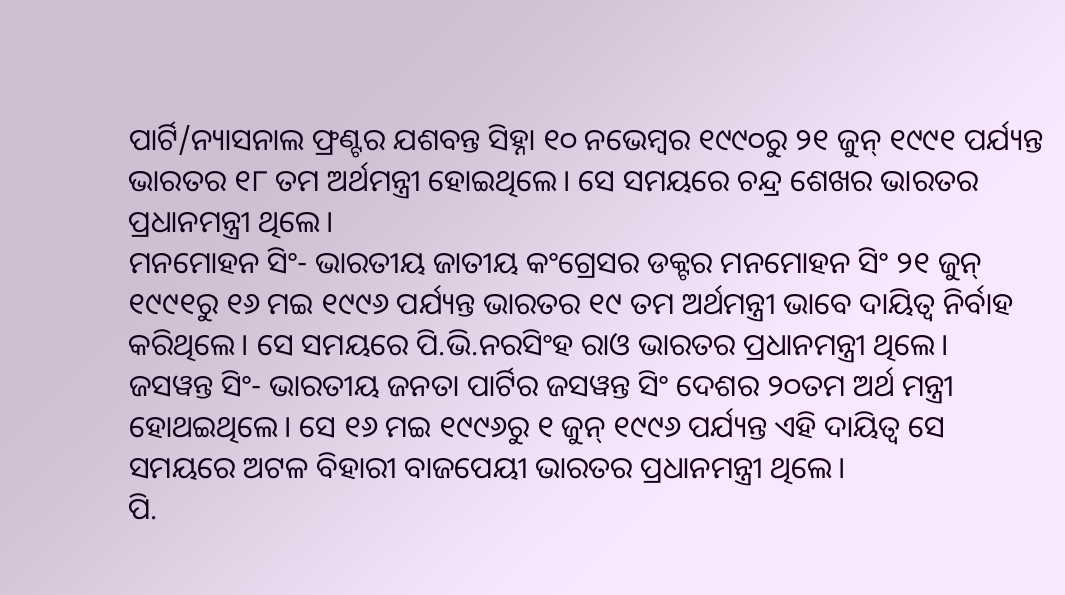ପାର୍ଟି/ନ୍ୟାସନାଲ ଫ୍ରଣ୍ଟର ଯଶବନ୍ତ ସିହ୍ନା ୧୦ ନଭେମ୍ବର ୧୯୯୦ରୁ ୨୧ ଜୁନ୍ ୧୯୯୧ ପର୍ଯ୍ୟନ୍ତ ଭାରତର ୧୮ ତମ ଅର୍ଥମନ୍ତ୍ରୀ ହୋଇଥିଲେ। ସେ ସମୟରେ ଚନ୍ଦ୍ର ଶେଖର ଭାରତର ପ୍ରଧାନମନ୍ତ୍ରୀ ଥିଲେ।
ମନମୋହନ ସିଂ- ଭାରତୀୟ ଜାତୀୟ କଂଗ୍ରେସର ଡକ୍ଟର ମନମୋହନ ସିଂ ୨୧ ଜୁନ୍ ୧୯୯୧ରୁ ୧୬ ମଇ ୧୯୯୬ ପର୍ଯ୍ୟନ୍ତ ଭାରତର ୧୯ ତମ ଅର୍ଥମନ୍ତ୍ରୀ ଭାବେ ଦାୟିତ୍ବ ନିର୍ବାହ କରିଥିଲେ। ସେ ସମୟରେ ପି.ଭି.ନରସିଂହ ରାଓ ଭାରତର ପ୍ରଧାନମନ୍ତ୍ରୀ ଥିଲେ।
ଜସୱନ୍ତ ସିଂ- ଭାରତୀୟ ଜନତା ପାର୍ଟିର ଜସୱନ୍ତ ସିଂ ଦେଶର ୨୦ତମ ଅର୍ଥ ମନ୍ତ୍ରୀ ହୋଥଇଥିଲେ। ସେ ୧୬ ମଇ ୧୯୯୬ରୁ ୧ ଜୁନ୍ ୧୯୯୬ ପର୍ଯ୍ୟନ୍ତ ଏହି ଦାୟିତ୍ବ ସେ ସମୟରେ ଅଟଳ ବିହାରୀ ବାଜପେୟୀ ଭାରତର ପ୍ରଧାନମନ୍ତ୍ରୀ ଥିଲେ।
ପି.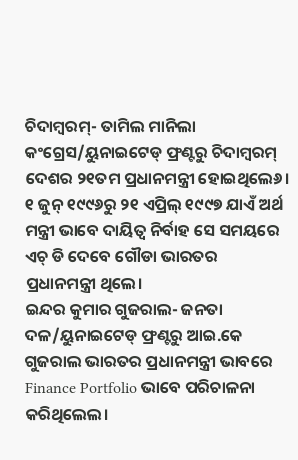ଚିଦାମ୍ବରମ୍- ତାମିଲ ମାନିଲା କଂଗ୍ରେସ/ୟୁନାଇଟେଡ୍ ଫ୍ରଣ୍ଟରୁ ଚିଦାମ୍ବରମ୍ ଦେଶର ୨୧ତମ ପ୍ରଧାନମନ୍ତ୍ରୀ ହୋଇଥିଲେ୬। ୧ ଜୁନ୍ ୧୯୯୬ରୁ ୨୧ ଏପ୍ରିଲ୍ ୧୯୯୭ ଯାଏଁ ଅର୍ଥ ମନ୍ତ୍ରୀ ଭାବେ ଦାୟିତ୍ବ ନିର୍ବାହ ସେ ସମୟରେ ଏଚ୍ ଡି ଦେବେ ଗୌଡା ଭାରତର ପ୍ରଧାନମନ୍ତ୍ରୀ ଥିଲେ।
ଇନ୍ଦର କୁମାର ଗୁଜରାଲ- ଜନତା ଦଳ/ୟୁନାଇଟେଡ୍ ଫ୍ରଣ୍ଟରୁ ଆଇ.କେ ଗୁଜରାଲ ଭାରତର ପ୍ରଧାନମନ୍ତ୍ରୀ ଭାବରେ Finance Portfolio ଭାବେ ପରିଚାଳନା କରିଥିଲେଲ।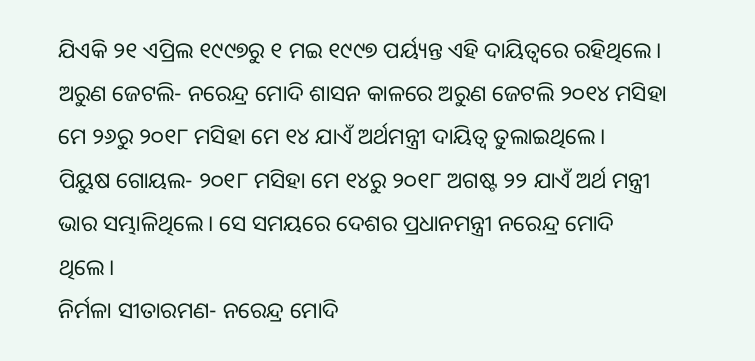ଯିଏକି ୨୧ ଏପ୍ରିଲ ୧୯୯୭ରୁ ୧ ମଇ ୧୯୯୭ ପର୍ୟ୍ୟନ୍ତ ଏହି ଦାୟିତ୍ବରେ ରହିଥିଲେ।
ଅରୁଣ ଜେଟଲି- ନରେନ୍ଦ୍ର ମୋଦି ଶାସନ କାଳରେ ଅରୁଣ ଜେଟଲି ୨୦୧୪ ମସିହା ମେ ୨୬ରୁ ୨୦୧୮ ମସିହା ମେ ୧୪ ଯାଏଁ ଅର୍ଥମନ୍ତ୍ରୀ ଦାୟିତ୍ବ ତୁଲାଇଥିଲେ।
ପିୟୁଷ ଗୋୟଲ- ୨୦୧୮ ମସିହା ମେ ୧୪ରୁ ୨୦୧୮ ଅଗଷ୍ଟ ୨୨ ଯାଏଁ ଅର୍ଥ ମନ୍ତ୍ରୀ ଭାର ସମ୍ଭାଳିଥିଲେ। ସେ ସମୟରେ ଦେଶର ପ୍ରଧାନମନ୍ତ୍ରୀ ନରେନ୍ଦ୍ର ମୋଦି ଥିଲେ।
ନିର୍ମଳା ସୀତାରମଣ- ନରେନ୍ଦ୍ର ମୋଦି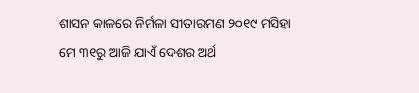ଶାସନ କାଳରେ ନିର୍ମଳା ସୀତାରମଣ ୨୦୧୯ ମସିହା ମେ ୩୧ରୁ ଆଜି ଯାଏଁ ଦେଶର ଅର୍ଥ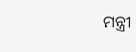ମନ୍ତ୍ରୀ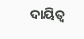ଦାୟିତ୍ବ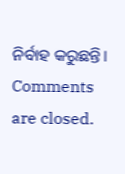ନିର୍ବାହ କରୁଛନ୍ତି।
Comments are closed.